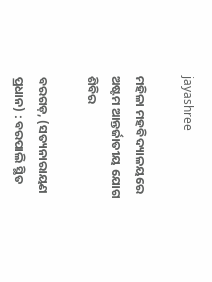jayashree

ମହିଳା ମହବିଦ୍ୟାଳୟରେ ଅଷ୍ଟମ ଆନ୍ତର୍ଜାତୀୟ ଯୋଗ ଶିବିର

ବରଗଡ଼, (ସତ୍ୟନାରାୟଣ ପ୍ରଧାନ) : ବରପାଲି ସ୍ଥିତ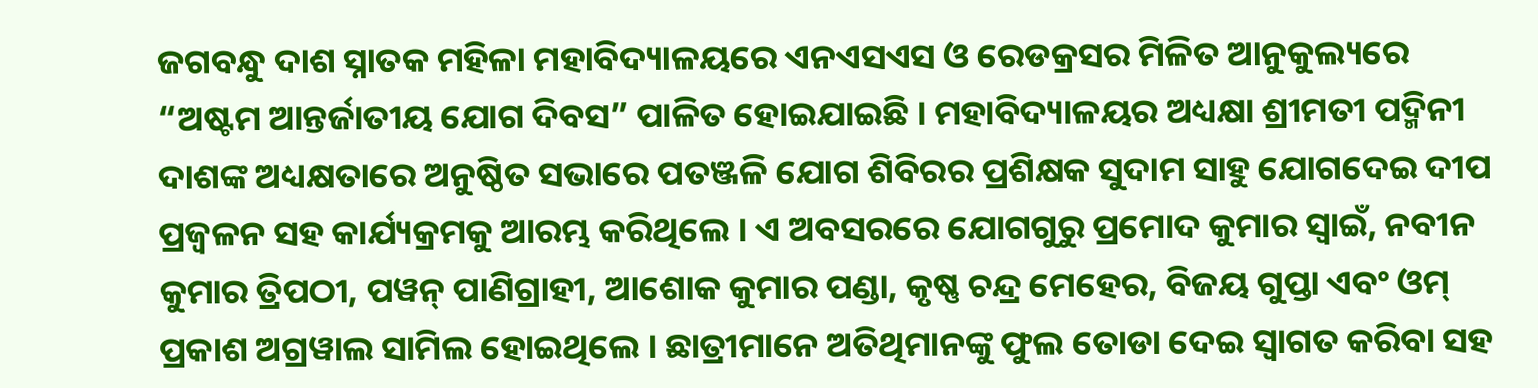ଜଗବନ୍ଧୁ ଦାଶ ସ୍ନାତକ ମହିଳା ମହାବିଦ୍ୟାଳୟରେ ଏନଏସଏସ ଓ ରେଡକ୍ରସର ମିଳିତ ଆନୁକୁଲ୍ୟରେ “ଅଷ୍ଟମ ଆନ୍ତର୍ଜାତୀୟ ଯୋଗ ଦିବସ” ପାଳିତ ହୋଇଯାଇଛି । ମହାବିଦ୍ୟାଳୟର ଅଧ୍ୟକ୍ଷା ଶ୍ରୀମତୀ ପଦ୍ମିନୀ ଦାଶଙ୍କ ଅଧ୍ୟକ୍ଷତାରେ ଅନୁଷ୍ଠିତ ସଭାରେ ପତଞ୍ଜଳି ଯୋଗ ଶିବିରର ପ୍ରଶିକ୍ଷକ ସୁଦାମ ସାହୁ ଯୋଗଦେଇ ଦୀପ ପ୍ରଜ୍ୱଳନ ସହ କାର୍ଯ୍ୟକ୍ରମକୁ ଆରମ୍ଭ କରିଥିଲେ । ଏ ଅବସରରେ ଯୋଗଗୁରୁ ପ୍ରମୋଦ କୁମାର ସ୍ୱାଇଁ, ନବୀନ କୁମାର ତ୍ରିପଠୀ, ପୱନ୍ ପାଣିଗ୍ରାହୀ, ଆଶୋକ କୁମାର ପଣ୍ଡା, କୃଷ୍ଣ ଚନ୍ଦ୍ର ମେହେର, ବିଜୟ ଗୁପ୍ତା ଏବଂ ଓମ୍ ପ୍ରକାଶ ଅଗ୍ରୱାଲ ସାମିଲ ହୋଇଥିଲେ । ଛାତ୍ରୀମାନେ ଅତିଥିମାନଙ୍କୁ ଫୁଲ ତୋଡା ଦେଇ ସ୍ୱାଗତ କରିବା ସହ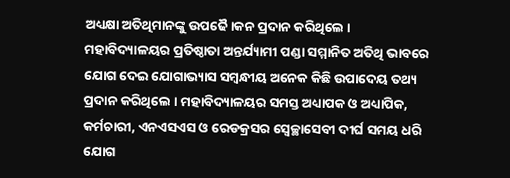ଅଧ୍ୟକ୍ଷା ଅତିଥିମାନଙ୍କୁ ଉପଢୈ।କନ ପ୍ରଦାନ କରିଥିଲେ । ମହାବିଦ୍ୟାଳୟର ପ୍ରତିଷ୍ଠାତା ଅନ୍ତର୍ଯ୍ୟାମୀ ପଣ୍ଡା ସମ୍ମାନିତ ଅତିଥି ଭାବରେ ଯୋଗ ଦେଇ ଯୋଗାଭ୍ୟାସ ସମ୍ବନ୍ଧୀୟ ଅନେକ କିଛି ଉପାଦେୟ ତଥ୍ୟ ପ୍ରଦାନ କରିଥିଲେ । ମହାବିଦ୍ୟାଳୟର ସମସ୍ତ ଅଧ୍ୟାପକ ଓ ଅଧ୍ୟାପିକ, କର୍ମଚାରୀ, ଏନଏସଏସ ଓ ରେଡକ୍ରସର ସ୍ଵେଚ୍ଛାସେବୀ ଦୀର୍ଘ ସମୟ ଧରି ଯୋଗ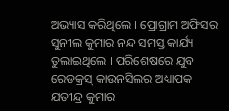ଅଭ୍ୟାସ କରିଥିଲେ । ପ୍ରୋଗ୍ରାମ ଅଫିସର ସୁନୀଲ କୁମାର ନନ୍ଦ ସମସ୍ତ କାର୍ଯ୍ୟ ତୁଲାଇଥିଲେ । ପରିଶେଷରେ ଯୁବ ରେଡକ୍ରସ୍ କାଉନସିଲର ଅଧ୍ୟାପକ ଯତୀନ୍ଦ୍ର କୁମାର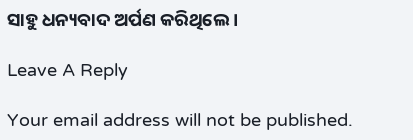ସାହୁ ଧନ୍ୟବାଦ ଅର୍ପଣ କରିଥିଲେ ।

Leave A Reply

Your email address will not be published.